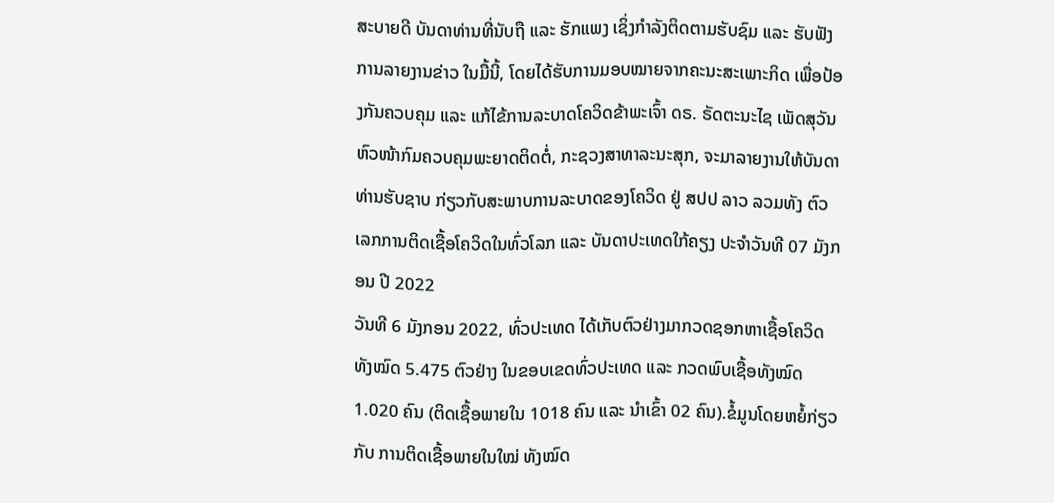ສະບາຍດີ ບັນດາທ່ານທີ່ນັບຖື ແລະ ຮັກແພງ ເຊິ່ງກຳລັງຕິດຕາມຮັບຊົມ ແລະ ຮັບຟັງ ການລາຍງານຂ່າວ ໃນມື້ນີ້, ໂດຍໄດ້ຮັບການມອບໝາຍຈາກຄະນະສະເພາະກິດ ເພື່ອປ້ອງກັນຄວບຄຸມ ແລະ ແກ້ໄຂ້ການລະບາດໂຄວິດຂ້າພະເຈົ້າ ດຣ. ຣັດຕະນະໄຊ ເພັດສຸວັນ ຫົວໜ້າກົມຄວບຄຸມພະຍາດຕິດຕໍ່, ກະຊວງສາທາລະນະສຸກ, ຈະມາລາຍງານໃຫ້ບັນດາທ່ານຮັບຊາບ ກ່ຽວກັບສະພາບການລະບາດຂອງໂຄວິດ ຢູ່ ສປປ ລາວ ລວມທັງ ຕົວເລກການຕິດເຊື້ອໂຄວິດໃນທົ່ວໂລກ ແລະ ບັນດາປະເທດໃກ້ຄຽງ ປະຈໍາວັນທີ 07 ມັງກອນ ປີ 2022
ວັນທີ 6 ມັງກອນ 2022, ທົ່ວປະເທດ ໄດ້ເກັບຕົວຢ່າງມາກວດຊອກຫາເຊື້ອໂຄວິດ ທັງໝົດ 5.475 ຕົວຢ່າງ ໃນຂອບເຂດທົ່ວປະເທດ ແລະ ກວດພົບເຊື້ອທັງໝົດ 1.020 ຄົນ (ຕິດເຊື້ອພາຍໃນ 1018 ຄົນ ແລະ ນໍາເຂົ້າ 02 ຄົນ).ຂໍ້ມູນໂດຍຫຍໍ້ກ່ຽວກັບ ການຕິດເຊື້ອພາຍໃນໃໝ່ ທັງໝົດ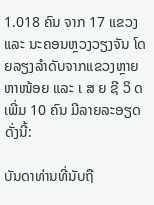1.018 ຄົນ ຈາກ 17 ແຂວງ ແລະ ນະຄອນຫຼວງວຽງຈັນ ໂດຍລຽງລຳດັບຈາກແຂວງຫຼາຍຫາໜ້ອຍ ແລະ ເ ສ ຍ ຊີ ວິ ດ ເພີ່ມ 10 ຄົນ ມີລາຍລະອຽດ ດັ່ງນີ້:

ບັນດາທ່ານທີ່ນັບຖື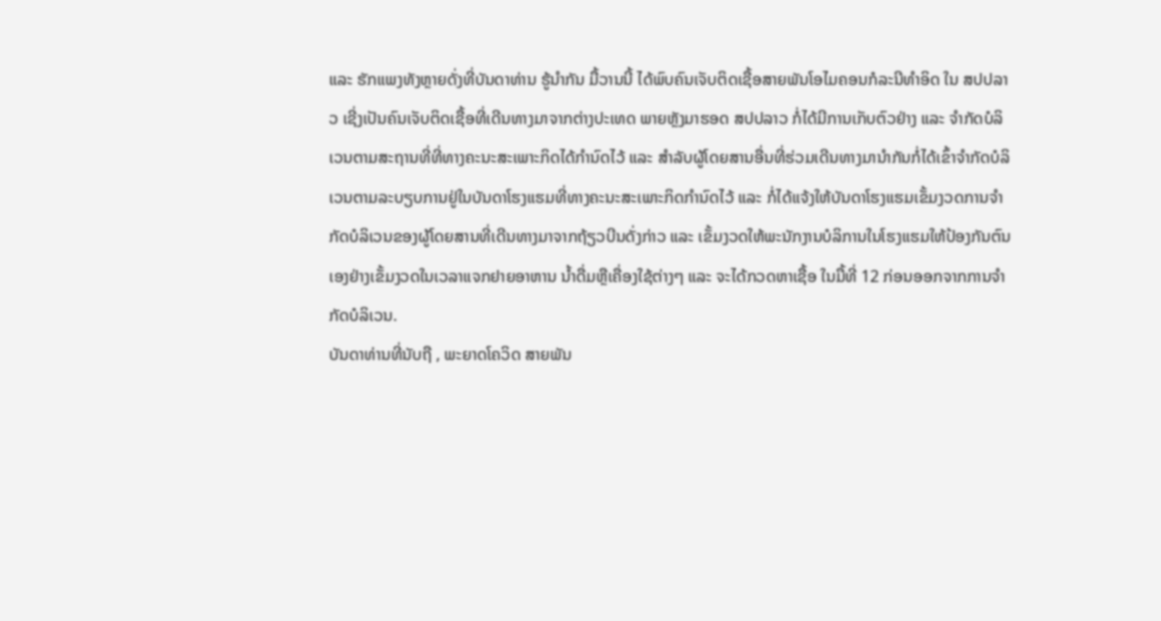ແລະ ຮັກແພງທັງຫຼາຍດັ່ງທີ່ບັນດາທ່ານ ຮູ້ນຳກັນ ມື້ວານນີ້ ໄດ້ພົບຄົນເຈັບຕິດເຊື້ອສາຍພັນໂອໄມຄອນກໍລະນີທຳອິດ ໃນ ສປປລາວ ເຊີ່ງເປັນຄົນເຈັບຕິດເຊື້ອທີ່ເດີນທາງມາຈາກຕ່າງປະເທດ ພາຍຫຼັງມາຮອດ ສປປລາວ ກໍ່ໄດ້ມີການເກັບຕົວຢ່າງ ແລະ ຈຳກັດບໍລິເວນຕາມສະຖານທີ່ທີ່ທາງຄະນະສະເພາະກິດໄດ້ກຳນົດໄວ້ ແລະ ສຳລັບຜູ້ໂດຍສານອື່ນທີ່ຮ່ວມເດີນທາງມານຳກັນກໍ່ໄດ້ເຂົ້າຈຳກັດບໍລິເວນຕາມລະບຽບການຢູ່ໃນບັນດາໂຮງແຮມທີ່ທາງຄະນະສະເພາະກິດກຳນົດໄວ້ ແລະ ກໍ່ໄດ້ແຈ້ງໃຫ້ບັນດາໂຮງແຮມເຂັ້ມງວດການຈຳກັດບໍລິເວນຂອງຜູ້ໂດຍສານທີ່ເດີນທາງມາຈາກຖ້ຽວບີນດັ່ງກ່າວ ແລະ ເຂັ້ມງວດໃຫ້ພະນັກງານບໍລິການໃນໂຮງແຮມໃຫ້ປ້ອງກັນຕົນເອງຢ່າງເຂັ້ມງວດໃນເວລາແຈກຢາຍອາຫານ ນ້ຳດື່ມຫຼືເຄື່ອງໃຊ້ຕ່າງໆ ແລະ ຈະໄດ້ກວດຫາເຊື້ອ ໃນມື້ທີ່ 12 ກ່ອນອອກຈາກການຈຳກັດບໍລິເວນ.
ບັນດາທ່ານທີ່ນັບຖື , ພະຍາດໂຄວິດ ສາຍພັນ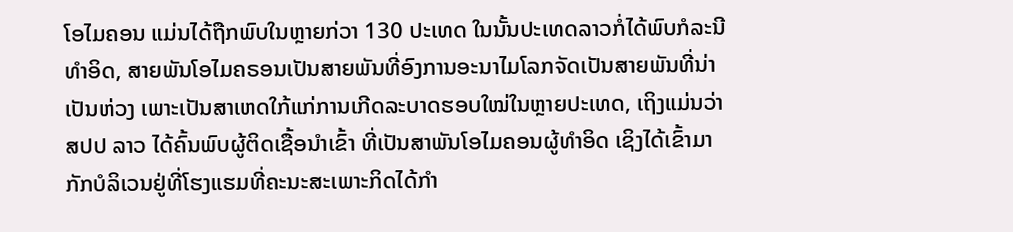ໂອໄມຄອນ ແມ່ນໄດ້ຖືກພົບໃນຫຼາຍກ່ວາ 130 ປະເທດ ໃນນັ້ນປະເທດລາວກໍ່ໄດ້ພົບກໍລະນີທຳອິດ, ສາຍພັນໂອໄມຄຣອນເປັນສາຍພັນທີ່ອົງການອະນາໄມໂລກຈັດເປັນສາຍພັນທີ່ນ່າເປັນຫ່ວງ ເພາະເປັນສາເຫດໃກ້ແກ່ການເກີດລະບາດຮອບໃໝ່ໃນຫຼາຍປະເທດ, ເຖິງແມ່ນວ່າ ສປປ ລາວ ໄດ້ຄົ້ນພົບຜູ້ຕິດເຊື້ອນໍາເຂົ້າ ທີ່ເປັນສາພັນໂອໄມຄອນຜູ້ທຳອິດ ເຊິງໄດ້ເຂົ້າມາກັກບໍລິເວນຢູ່ທີ່ໂຮງແຮມທີ່ຄະນະສະເພາະກິດໄດ້ກໍາ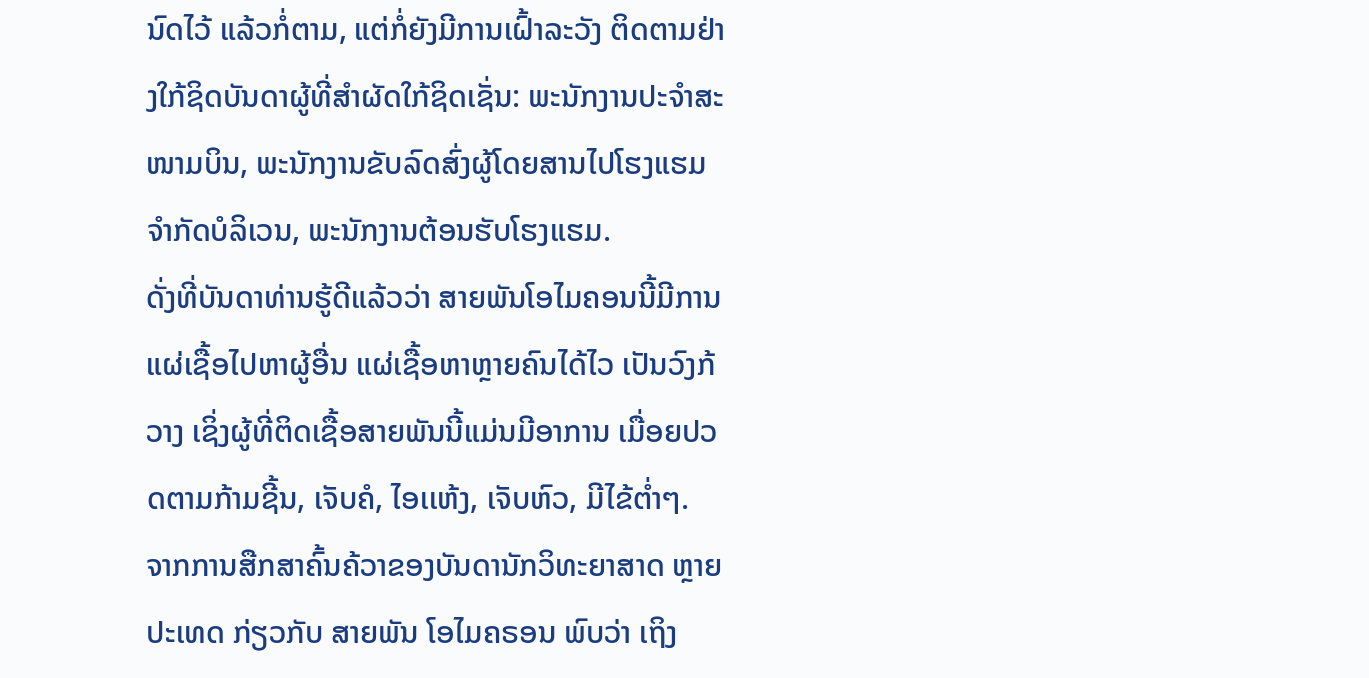ນົດໄວ້ ແລ້ວກໍ່ຕາມ, ແຕ່ກໍ່ຍັງມີການເຝົ້າລະວັງ ຕິດຕາມຢ່າງໃກ້ຊິດບັນດາຜູ້ທີ່ສໍາຜັດໃກ້ຊິດເຊັ່ນ: ພະນັກງານປະຈຳສະໜາມບິນ, ພະນັກງານຂັບລົດສົ່ງຜູ້ໂດຍສານໄປໂຮງແຮມຈຳກັດບໍລິເວນ, ພະນັກງານຕ້ອນຮັບໂຮງແຮມ.
ດັ່ງທີ່ບັນດາທ່ານຮູ້ດີແລ້ວວ່າ ສາຍພັນໂອໄມຄອນນີ້ມີການແຜ່ເຊື້ອໄປຫາຜູ້ອື່ນ ແຜ່ເຊື້ອຫາຫຼາຍຄົນໄດ້ໄວ ເປັນວົງກ້ວາງ ເຊິ່ງຜູ້ທີ່ຕິດເຊື້ອສາຍພັນນີ້ແມ່ນມີອາການ ເມື່ອຍປວດຕາມກ້າມຊີ້ນ, ເຈັບຄໍ, ໄອເເຫ້ງ, ເຈັບຫົວ, ມີໄຂ້ຕໍ່າໆ.
ຈາກການສືກສາຄົ້ນຄ້ວາຂອງບັນດານັກວິທະຍາສາດ ຫຼາຍປະເທດ ກ່ຽວກັບ ສາຍພັນ ໂອໄມຄຣອນ ພົບວ່າ ເຖິງ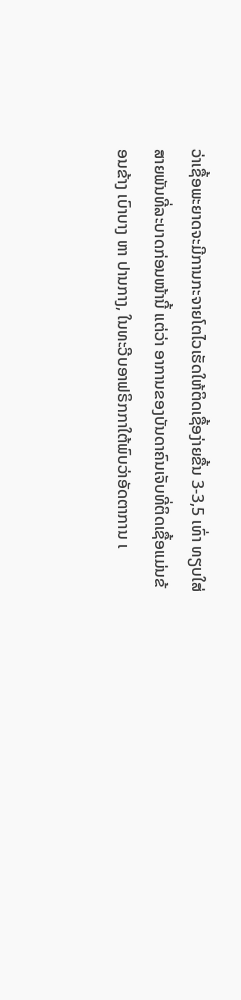ວ່າເຊື້ອພະຍາດຈະມີການກະຈາຍໂຕໄວເຮັດໃຫ້ຕິດເຊື້ອງ່າຍຂື້ນ 3-3,5 ເທົ່າ ທຽບໃສ່ສາຍພັນທີ່ລະບາດກ່ອນໜ້ານີ້ ແຕ່ວ່າ ອາການຂອງບັນດາຄົນເຈັບທີ່ຕິດເຊື້ອແມ່ນຂ້ອນຂ້າງ ເບົາບາງ ຫາ ປານກາງ, ໃນທະວີບອາຟຣິກກາໃຕ້ພົບວ່າອັດຕາການ ເ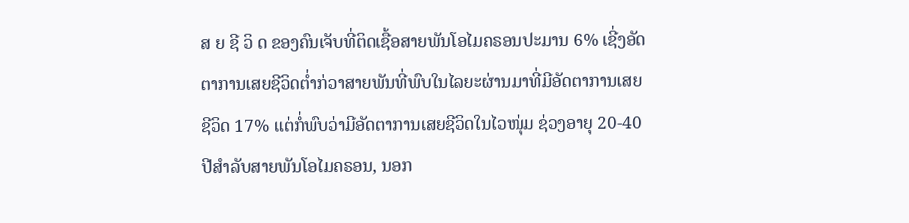ສ ຍ ຊີ ວິ ດ ຂອງຄົນເຈັບທີ່ຕິດເຊື້ອສາຍພັນໂອໄມຄຣອນປະມານ 6% ເຊີ່ງອັດຕາການເສຍຊີວິດຕ່ຳກ່ວາສາຍພັນທີ່ພົບໃນໄລຍະຜ່ານມາທີ່ມີອັດຕາການເສຍຊີວິດ 17% ແຕ່ກໍ່ພົບວ່າມີອັດຕາການເສຍຊີວິດໃນໄວໜຸ່ມ ຊ່ວງອາຍຸ 20-40 ປີສຳລັບສາຍພັນໂອໄມຄຣອນ, ນອກ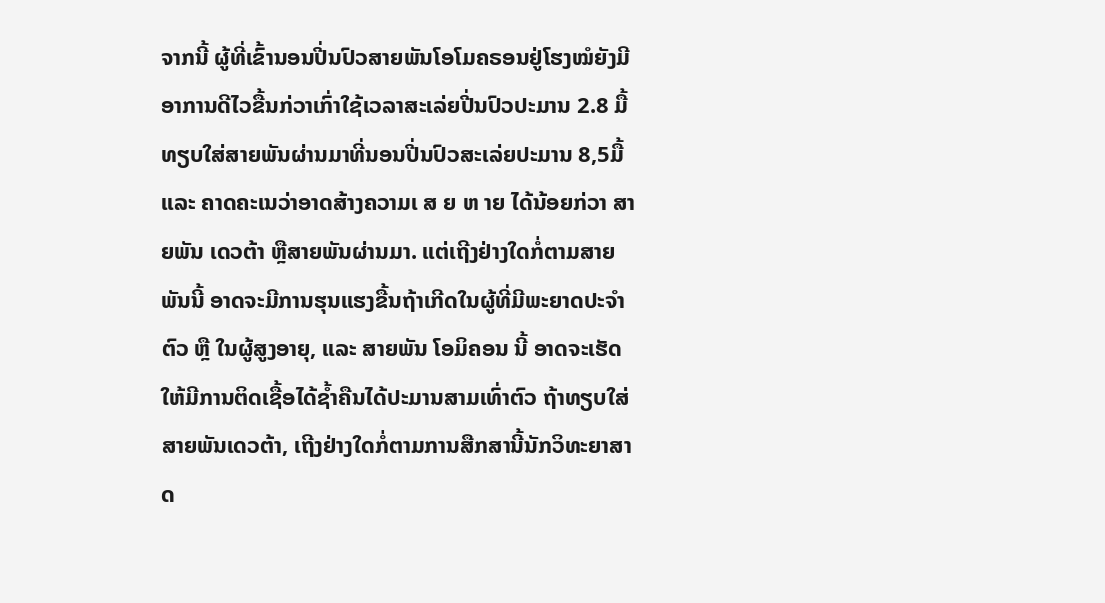ຈາກນີ້ ຜູ້ທີ່ເຂົ້ານອນປີ່ນປົວສາຍພັນໂອໂມຄຣອນຢູ່ໂຮງໝໍຍັງມີອາການດີໄວຂື້ນກ່ວາເກົ່າໃຊ້ເວລາສະເລ່ຍປີ່ນປົວປະມານ 2.8 ມື້ ທຽບໃສ່ສາຍພັນຜ່ານມາທີ່ນອນປີ່ນປົວສະເລ່ຍປະມານ 8,5ມື້ ແລະ ຄາດຄະເນວ່າອາດສ້າງຄວາມເ ສ ຍ ຫ າຍ ໄດ້ນ້ອຍກ່ວາ ສາຍພັນ ເດວຕ້າ ຫຼືສາຍພັນຜ່ານມາ. ແຕ່ເຖີງຢ່າງໃດກໍ່ຕາມສາຍພັນນີ້ ອາດຈະມີການຮຸນແຮງຂື້ນຖ້າເກີດໃນຜູ້ທີ່ມີພະຍາດປະຈໍາຕົວ ຫຼື ໃນຜູ້ສູງອາຍຸ, ແລະ ສາຍພັນ ໂອມິຄອນ ນີ້ ອາດຈະເຮັດໃຫ້ມີການຕິດເຊື້ອໄດ້ຊໍ້າຄືນໄດ້ປະມານສາມເທົ່າຕົວ ຖ້າທຽບໃສ່ ສາຍພັນເດວຕ້າ, ເຖີງຢ່າງໃດກໍ່ຕາມການສືກສານີ້ນັກວິທະຍາສາດ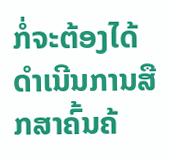ກໍ່ຈະຕ້ອງໄດ້ດຳເນີນການສືກສາຄົ້ນຄ້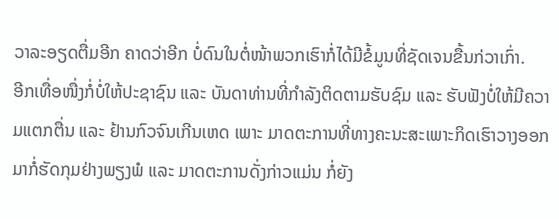ວາລະອຽດຕື່ມອີກ ຄາດວ່າອີກ ບໍ່ດົນໃນຕໍ່ໜ້າພວກເຮົາກໍ່ໄດ້ມີຂໍ້ມູນທີ່ຊັດເຈນຂື້ນກ່ວາເກົ່າ.
ອີກເທື່ອໜື່ງກໍ່ບໍ່ໃຫ້ປະຊາຊົນ ແລະ ບັນດາທ່ານທີ່ກຳລັງຕິດຕາມຮັບຊົມ ແລະ ຮັບຟັງບໍ່ໃຫ້ມີຄວາມແຕກຕື່ນ ແລະ ຢ້ານກົວຈົນເກີນເຫດ ເພາະ ມາດຕະການທີ່ທາງຄະນະສະເພາະກິດເຮົາວາງອອກມາກໍ່ຮັດກຸມຢ່າງພຽງພໍ ແລະ ມາດຕະການດັ່ງກ່າວແມ່ນ ກໍ່ຍັງ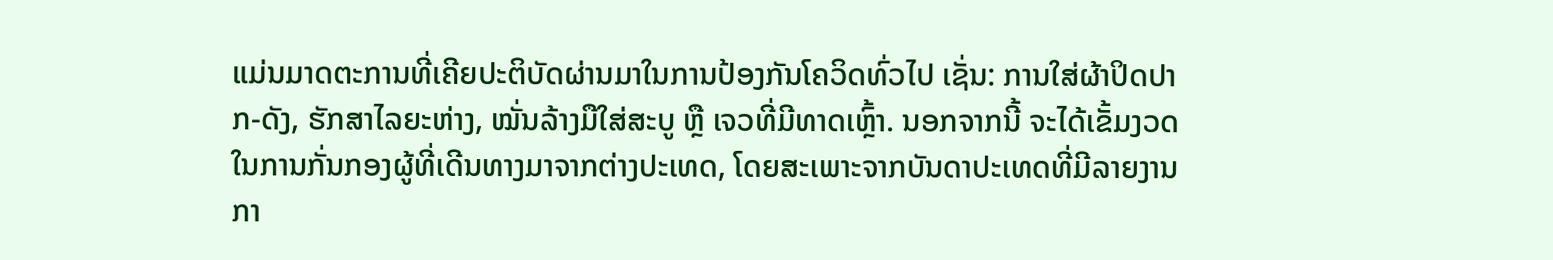ແມ່ນມາດຕະການທີ່ເຄີຍປະຕິບັດຜ່ານມາໃນການປ້ອງກັນໂຄວິດທົ່ວໄປ ເຊັ່ນ: ການໃສ່ຜ້າປິດປາກ-ດັງ, ຮັກສາໄລຍະຫ່າງ, ໝັ່ນລ້າງມືໃສ່ສະບູ ຫຼື ເຈວທີ່ມີທາດເຫຼົ້າ. ນອກຈາກນີ້ ຈະໄດ້ເຂັ້ມງວດໃນການກັ່ນກອງຜູ້ທີ່ເດີນທາງມາຈາກຕ່າງປະເທດ, ໂດຍສະເພາະຈາກບັນດາປະເທດທີ່ມີລາຍງານກາ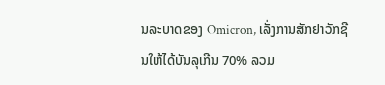ນລະບາດຂອງ Omicron, ເລັ່ງການສັກຢາວັກຊີນໃຫ້ໄດ້ບັນລຸເກີນ 70% ລວມ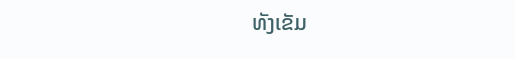ທັງເຂັມ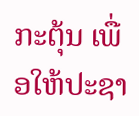ກະຕຸ້ນ ເພື່ອໃຫ້ປະຊາ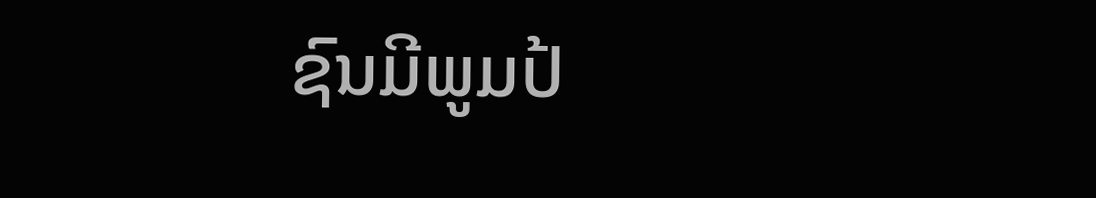ຊົນມີພູມປ້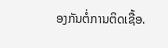ອງກັນຕໍ່ການຕິດເຊື້ອ.